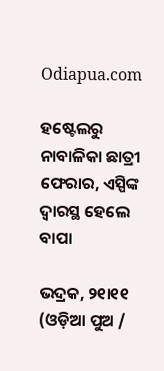Odiapua.com

ହଷ୍ଟେଲରୁ ନାବାଳିକା ଛାତ୍ରୀ ଫେରାର, ଏସ୍ପିଙ୍କ ଦ୍ୱାରସ୍ଥ ହେଲେ ବାପା

ଭଦ୍ରକ, ୨୧ା୧୧ (ଓଡ଼ିଆ ପୁଅ /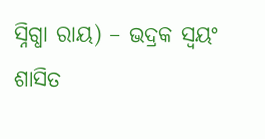ସ୍ନିଗ୍ଧା ରାୟ) – ଭଦ୍ରକ ସ୍ୱୟଂ ଶାସିତ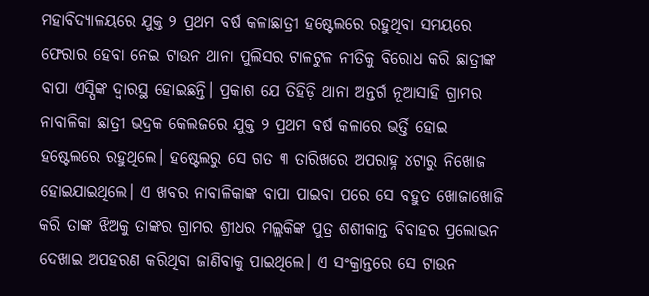ମହାବିଦ୍ୟାଳୟରେ ଯୁକ୍ତ ୨ ପ୍ରଥମ ବର୍ଷ କଳାଛାତ୍ରୀ ହଷ୍ଟେଲରେ ରହୁଥିବା ସମୟରେ ଫେରାର ହେବା ନେଇ ଟାଉନ ଥାନା ପୁଲିସର ଟାଳଟୁଳ ନୀତିକୁ ବିରୋଧ କରି ଛାତ୍ରୀଙ୍କ ବାପା ଏସ୍ପିଙ୍କ ଦ୍ୱାରସ୍ଥ ହୋଇଛନ୍ତି। ପ୍ରକାଶ ଯେ ତିହିଡ଼ି ଥାନା ଅନ୍ତର୍ଗ ନୂଆସାହି ଗ୍ରାମର ନାବାଳିକା ଛାତ୍ରୀ ଭଦ୍ରକ କେଲଜରେ ଯୁକ୍ତ ୨ ପ୍ରଥମ ବର୍ଷ କଳାରେ ଭର୍ତ୍ତି ହୋଇ ହଷ୍ଟେଲରେ ରହୁଥିଲେ। ହଷ୍ଟେଲରୁ ସେ ଗତ ୩ ତାରିଖରେ ଅପରାହ୍ନ ୪ଟାରୁ ନିଖୋଜ ହୋଇଯାଇଥିଲେ। ଏ ଖବର ନାବାଳିକାଙ୍କ ବାପା ପାଇବା ପରେ ସେ ବହୁତ ଖୋଜାଖୋଜି କରି ତାଙ୍କ ଝିଅକୁ ତାଙ୍କର ଗ୍ରାମର ଶ୍ରୀଧର ମଲ୍ଲକିଙ୍କ ପୁତ୍ର ଶଶୀକାନ୍ତ ବିବାହର ପ୍ରଲୋଭନ ଦେଖାଇ ଅପହରଣ କରିଥିବା ଜାଣିବାକୁ ପାଇଥିଲେ। ଏ ସଂକ୍ରାନ୍ତରେ ସେ ଟାଉନ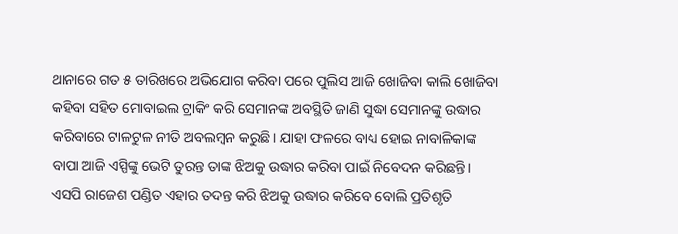ଥାନାରେ ଗତ ୫ ତାରିଖରେ ଅଭିଯୋଗ କରିବା ପରେ ପୁଲିସ ଆଜି ଖୋଜିବା କାଲି ଖୋଜିବା କହିବା ସହିତ ମୋବାଇଲ ଟ୍ରାକିଂ କରି ସେମାନଙ୍କ ଅବସ୍ଥିତି ଜାଣି ସୁଦ୍ଧା ସେମାନଙ୍କୁ ଉଦ୍ଧାର କରିବାରେ ଟାଳଟୁଳ ନୀତି ଅବଲମ୍ବନ କରୁଛି। ଯାହା ଫଳରେ ବାଧ୍ୟ ହୋଇ ନାବାଳିକାଙ୍କ ବାପା ଆଜି ଏସ୍ପିଙ୍କୁ ଭେଟି ତୁରନ୍ତ ତାଙ୍କ ଝିଅକୁ ଉଦ୍ଧାର କରିବା ପାଇଁ ନିବେଦନ କରିଛନ୍ତି। ଏସପି ରାଜେଶ ପଣ୍ଡିତ ଏହାର ତଦନ୍ତ କରି ଝିଅକୁ ଉଦ୍ଧାର କରିବେ ବୋଲି ପ୍ରତିଶୃତି